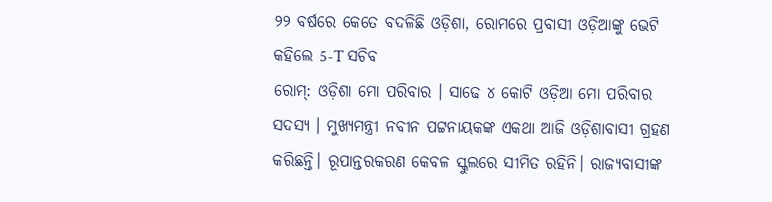୨୨ ବର୍ଷରେ କେତେ ବଦଳିଛି ଓଡ଼ିଶା, ରୋମରେ ପ୍ରବାସୀ ଓଡ଼ିଆଙ୍କୁ ଭେଟି କହିଲେ 5-T ସଚିବ
ରୋମ୍: ଓଡ଼ିଶା ମୋ ପରିବାର । ସାଢେ ୪ କୋଟି ଓଡ଼ିଆ ମୋ ପରିବାର ସଦସ୍ୟ । ମୁଖ୍ୟମନ୍ତ୍ରୀ ନବୀନ ପଟ୍ଟନାୟକଙ୍କ ଏକଥା ଆଜି ଓଡ଼ିଶାବାସୀ ଗ୍ରହଣ କରିଛନ୍ତି। ରୂପାନ୍ତରକରଣ କେବଳ ସ୍କୁଲରେ ସୀମିତ ରହିନି। ରାଜ୍ୟବାସୀଙ୍କ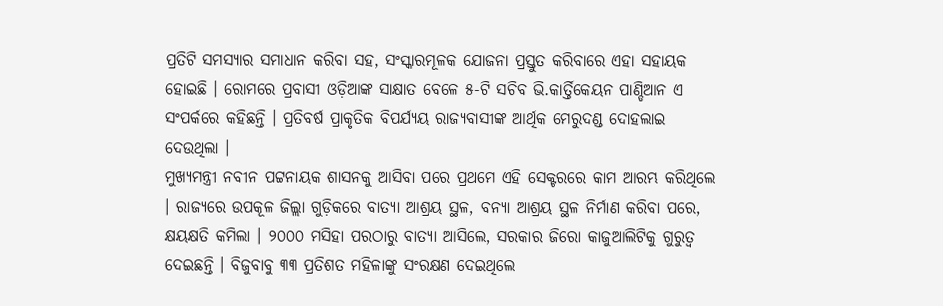ପ୍ରତିଟି ସମସ୍ୟାର ସମାଧାନ କରିବା ସହ, ସଂସ୍କାରମୂଳକ ଯୋଜନା ପ୍ରସ୍ତୁତ କରିବାରେ ଏହା ସହାୟକ ହୋଇଛି । ରୋମରେ ପ୍ରବାସୀ ଓଡ଼ିଆଙ୍କ ସାକ୍ଷାତ ବେଳେ ୫-ଟି ସଚିବ ଭି.କାର୍ତ୍ତିକେୟନ ପାଣ୍ଡିଆନ ଏ ସଂପର୍କରେ କହିଛନ୍ତି । ପ୍ରତିବର୍ଷ ପ୍ରାକୃତିକ ବିପର୍ଯ୍ୟୟ ରାଜ୍ୟବାସୀଙ୍କ ଆର୍ଥିକ ମେରୁଦଣ୍ଡ ଦୋହଲାଇ ଦେଉଥିଲା ।
ମୁଖ୍ୟମନ୍ତ୍ରୀ ନବୀନ ପଟ୍ଟନାୟକ ଶାସନକୁ ଆସିବା ପରେ ପ୍ରଥମେ ଏହି ସେକ୍ଟରରେ କାମ ଆରମ୍ଭ କରିଥିଲେ । ରାଜ୍ୟରେ ଉପକୂଳ ଜିଲ୍ଲା ଗୁଡ଼ିକରେ ବାତ୍ୟା ଆଶ୍ରୟ ସ୍ଥଳ, ବନ୍ୟା ଆଶ୍ରୟ ସ୍ଥଳ ନିର୍ମାଣ କରିବା ପରେ, କ୍ଷୟକ୍ଷତି କମିଲା । ୨୦୦୦ ମସିହା ପରଠାରୁ ବାତ୍ୟା ଆସିଲେ, ସରକାର ଜିରୋ କାଜୁଆଲିଟିକୁ ଗୁରୁତ୍ବ ଦେଇଛନ୍ତି । ବିଜୁବାବୁ ୩୩ ପ୍ରତିଶତ ମହିଳାଙ୍କୁ ସଂରକ୍ଷଣ ଦେଇଥିଲେ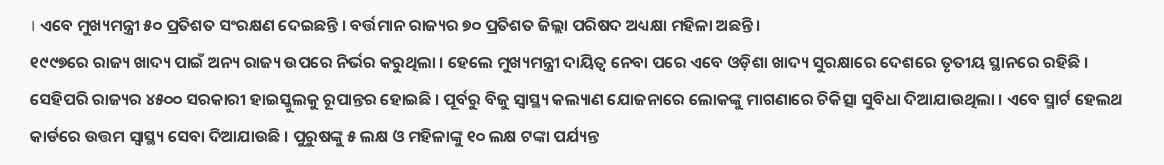। ଏବେ ମୁଖ୍ୟମନ୍ତ୍ରୀ ୫୦ ପ୍ରତିଶତ ସଂରକ୍ଷଣ ଦେଇଛନ୍ତି । ବର୍ତ୍ତମାନ ରାଜ୍ୟର ୭୦ ପ୍ରତିଶତ ଜିଲ୍ଲା ପରିଷଦ ଅଧ୍ୟକ୍ଷା ମହିଳା ଅଛନ୍ତି ।
୧୯୯୭ରେ ରାଜ୍ୟ ଖାଦ୍ୟ ପାଇଁ ଅନ୍ୟ ରାଜ୍ୟ ଉପରେ ନିର୍ଭର କରୁଥିଲା । ହେଲେ ମୁଖ୍ୟମନ୍ତ୍ରୀ ଦାୟିତ୍ବ ନେବା ପରେ ଏବେ ଓଡ଼ିଶା ଖାଦ୍ୟ ସୁରକ୍ଷାରେ ଦେଶରେ ତୃତୀୟ ସ୍ଥାନରେ ରହିଛି । ସେହିପରି ରାଜ୍ୟର ୪୫୦୦ ସରକାରୀ ହାଇସ୍କୁଲକୁ ରୂପାନ୍ତର ହୋଇଛି । ପୂର୍ବରୁ ବିଜୁ ସ୍ବାସ୍ଥ୍ୟ କଲ୍ୟାଣ ଯୋଜନାରେ ଲୋକଙ୍କୁ ମାଗଣାରେ ଚିକିତ୍ସା ସୁବିଧା ଦିଆଯାଉଥିଲା । ଏବେ ସ୍ମାର୍ଟ ହେଲଥ କାର୍ଡରେ ଉତ୍ତମ ସ୍ବାସ୍ଥ୍ୟ ସେବା ଦିଆଯାଉଛି । ପୁରୁଷଙ୍କୁ ୫ ଲକ୍ଷ ଓ ମହିଳାଙ୍କୁ ୧୦ ଲକ୍ଷ ଟଙ୍କା ପର୍ଯ୍ୟନ୍ତ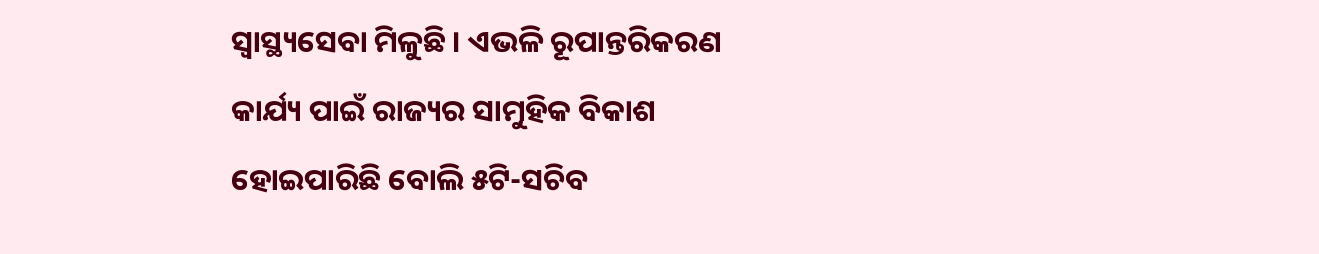ସ୍ବାସ୍ଥ୍ୟସେବା ମିଳୁଛି । ଏଭଳି ରୂପାନ୍ତରିକରଣ କାର୍ଯ୍ୟ ପାଇଁ ରାଜ୍ୟର ସାମୁହିକ ବିକାଶ ହୋଇପାରିଛି ବୋଲି ୫ଟି-ସଚିବ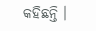କହିଛନ୍ତି ।